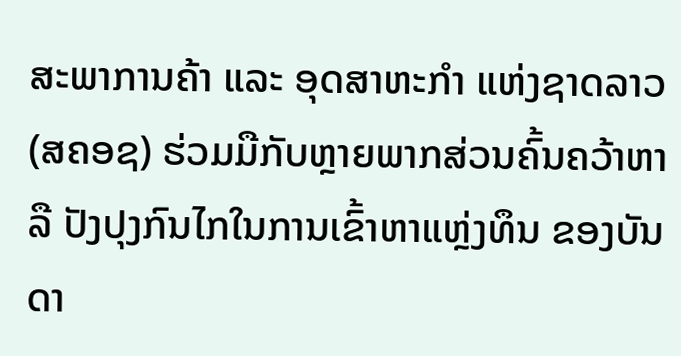ສະພາການຄ້າ ແລະ ອຸດສາຫະກຳ ແຫ່ງຊາດລາວ (ສຄອຊ) ຮ່ວມມືກັບຫຼາຍພາກສ່ວນຄົ້ນຄວ້າຫາລື ປັງປຸງກົນໄກໃນການເຂົ້າຫາແຫຼ່ງທຶນ ຂອງບັນດາ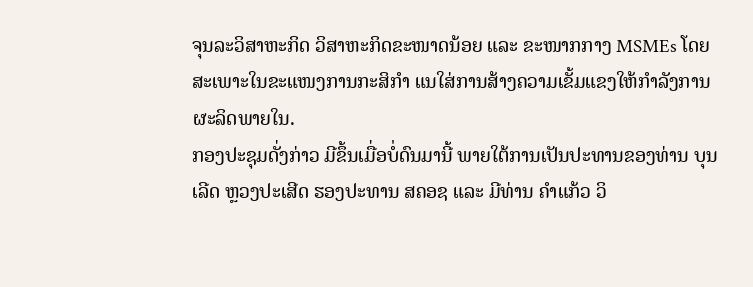ຈຸນລະວິສາຫະກິດ ວິສາຫະກິດຂະໜາດນ້ອຍ ແລະ ຂະໜາກກາງ MSMEs ໂດຍສະເພາະໃນຂະແໜງການກະສິກຳ ແນໃສ່ການສ້າງຄວາມເຂັ້ມແຂງໃຫ້ກຳລັງການຜະລິດພາຍໃນ.
ກອງປະຊຸມດັ່ງກ່າວ ມີຂຶ້ນເມື່ອບໍ່ດົນມານີ້ ພາຍໃຕ້ການເປັນປະທານຂອງທ່ານ ບຸນເລີດ ຫຼວງປະເສີດ ຮອງປະທານ ສຄອຊ ແລະ ມີທ່ານ ຄໍາແກ້ວ ວິ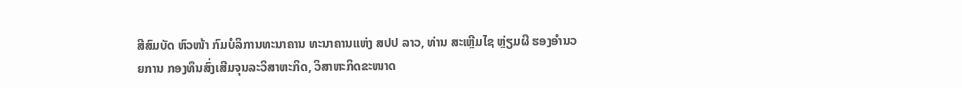ສີສົມບັດ ຫົວໜ້າ ກົມບໍລິການທະນາຄານ ທະນາຄານແຫ່ງ ສປປ ລາວ, ທ່ານ ສະເຫຼີມໄຊ ຫຼ່ຽມຜີ ຮອງອໍານວຍການ ກອງທຶນສົ່ງເສີມຈຸນລະວິສາຫະກິດ, ວິສາຫະກິດຂະໜາດ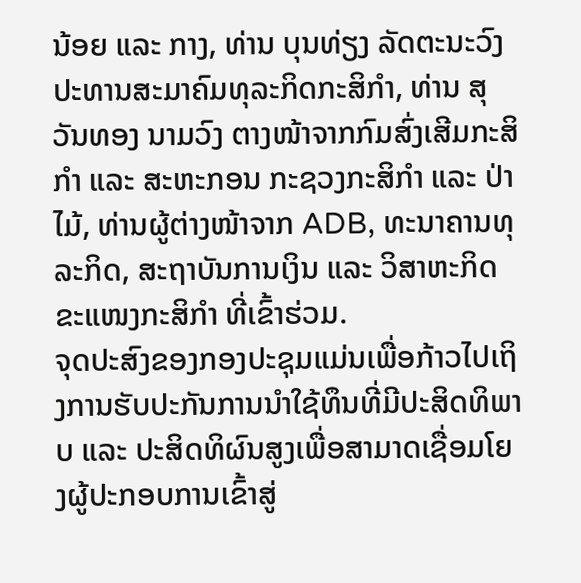ນ້ອຍ ແລະ ກາງ, ທ່ານ ບຸນທ່ຽງ ລັດຕະນະວົງ ປະທານສະມາຄົມທຸລະກິດກະສິກຳ, ທ່ານ ສຸວັນທອງ ນາມວົງ ຕາງໜ້າຈາກກົມສົ່ງເສີມກະສິກຳ ແລະ ສະຫະກອນ ກະຊວງກະສິກຳ ແລະ ປ່າໄມ້, ທ່ານຜູ້ຕ່າງໜ້າຈາກ ADB, ທະນາຄານທຸລະກິດ, ສະຖາບັນການເງິນ ແລະ ວິສາຫະກິດຂະແໜງກະສິກຳ ທີ່ເຂົ້າຮ່ວມ.
ຈຸດປະສົງຂອງກອງປະຊຸມແມ່ນເພື່ອກ້າວໄປເຖິງການຮັບປະກັນການນໍາໃຊ້ທຶນທີ່ມີປະສິດທິພາບ ແລະ ປະສິດທິຜົນສູງເພື່ອສາມາດເຊື່ອມໂຍງຜູ້ປະກອບການເຂົ້າສູ່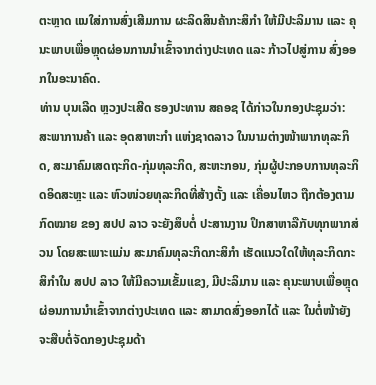ຕະຫຼາດ ແນໃສ່ການສົ່ງເສີມການ ຜະລິດສິນຄ້າກະສິກຳ ໃຫ້ມີປະລິມານ ແລະ ຄຸນະພາບເພື່ອຫຼຸດຜ່ອນການນໍາເຂົ້າຈາກຕ່າງປະເທດ ແລະ ກ້າວໄປສູ່ການ ສົ່ງອອກໃນອະນາຄົດ.
ທ່ານ ບຸນເລີດ ຫຼວງປະເສີດ ຮອງປະທານ ສຄອຊ ໄດ້ກ່າວໃນກອງປະຊຸມວ່າ: ສະພາການຄ້າ ແລະ ອຸດສາຫະກຳ ແຫ່ງຊາດລາວ ໃນນາມຕ່າງໜ້າພາກທຸລະກິດ, ສະມາຄົມເສດຖະກິດ-ກຸ່ມທຸລະກິດ, ສະຫະກອນ, ກຸ່ມຜູ້ປະກອບການທຸລະກິດອິດສະຫຼະ ແລະ ຫົວໜ່ວຍທຸລະກິດທີ່ສ້າງຕັ້ງ ແລະ ເຄື່ອນໄຫວ ຖືກຕ້ອງຕາມກົດໝາຍ ຂອງ ສປປ ລາວ ຈະຍັງສຶບຕໍ່ ປະສານງານ ປຶກສາຫາລືກັບທຸກພາກສ່ວນ ໂດຍສະເພາະແມ່ນ ສະມາຄົມທຸລະກິດກະສິກຳ ເຮັດແນວໃດໃຫ້ທຸລະກິດກະສິກຳໃນ ສປປ ລາວ ໃຫ້ມີຄວາມເຂັ້ມແຂງ, ມີປະລິມານ ແລະ ຄຸນະພາບເພື່ອຫຼຸດຜ່ອນການນໍາເຂົ້າຈາກຕ່າງປະເທດ ແລະ ສາມາດສົ່ງອອກໄດ້ ແລະ ໃນຕໍ່ໜ້າຍັງຈະສືບຕໍ່ຈັດກອງປະຊຸມດ້າ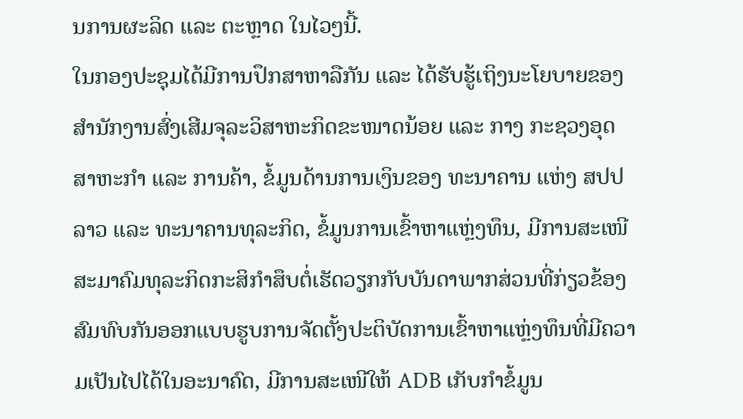ນການຜະລິດ ແລະ ຕະຫຼາດ ໃນໄວໆນີ້.
ໃນກອງປະຊຸມໄດ້ມີການປຶກສາຫາລືກັນ ແລະ ໄດ້ຮັບຮູ້ເຖິງນະໂຍບາຍຂອງສຳນັກງານສົ່ງເສີມຈຸລະວິສາຫະກິດຂະໜາດນ້ອຍ ແລະ ກາງ ກະຊວງອຸດສາຫະກຳ ແລະ ການຄ້າ, ຂໍ້ມູນດ້ານການເງິນຂອງ ທະນາຄານ ແຫ່ງ ສປປ ລາວ ແລະ ທະນາຄານທຸລະກິດ, ຂໍ້ມູນການເຂົ້າຫາແຫຼ່ງທຶນ, ມີການສະເໜີສະມາຄົມທຸລະກິດກະສິກຳສຶບຕໍ່ເຮັດວຽກກັບບັນດາພາກສ່ວນທີ່ກ່ຽວຂ້ອງສົມທົບກັນອອກແບບຮູບການຈັດຕັ້ງປະຕິບັດການເຂົ້າຫາແຫຼ່ງທຶນທີ່ມີຄວາມເປັນໄປໄດ້ໃນອະນາຄົດ, ມີການສະເໜີໃຫ້ ADB ເກັບກຳຂໍ້ມູນ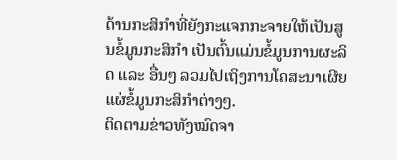ດ້ານກະສິກຳທີ່ຍັງກະແຈກກະຈາຍໃຫ້ເປັນສູນຂໍ້ມູນກະສິກຳ ເປັນຕົ້ນແມ່ນຂໍ້ມູນການຜະລິດ ແລະ ອື່ນໆ ລວມໄປເຖິງການໂຄສະນາເຜີຍແຜ່ຂໍ້ມູນກະສິກຳຕ່າງໆ.
ຕິດຕາມຂ່າວທັງໝົດຈາ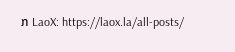ກ LaoX: https://laox.la/all-posts/